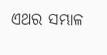ଏଥର ସମ୍ଭାଳ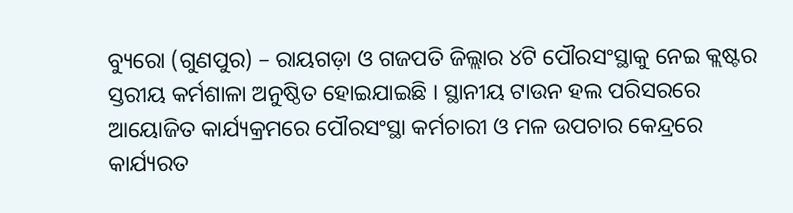ବ୍ୟୁରୋ (ଗୁଣପୁର) – ରାୟଗଡ଼ା ଓ ଗଜପତି ଜିଲ୍ଲାର ୪ଟି ପୌରସଂସ୍ଥାକୁ ନେଇ କ୍ଲଷ୍ଟର ସ୍ତରୀୟ କର୍ମଶାଳା ଅନୁଷ୍ଠିତ ହୋଇଯାଇଛି । ସ୍ଥାନୀୟ ଟାଉନ ହଲ ପରିସରରେ ଆୟୋଜିତ କାର୍ଯ୍ୟକ୍ରମରେ ପୌରସଂସ୍ଥା କର୍ମଚାରୀ ଓ ମଳ ଉପଚାର କେନ୍ଦ୍ରରେ କାର୍ଯ୍ୟରତ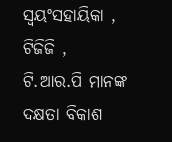ସ୍ଵୟଂସହାୟିକା , ଟିଜିଜି , ଟି.ଆର.ପି ମାନଙ୍କ ଦକ୍ଷତା ବିକାଶ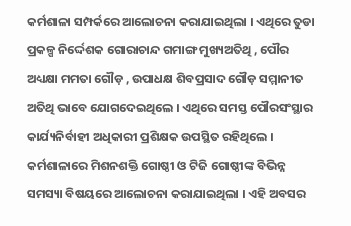କର୍ମଶାଳା ସମ୍ପର୍କରେ ଆଲୋଚନା କରାଯାଇଥିଲା । ଏଥିରେ ତୁଡା ପ୍ରକଳ୍ପ ନିର୍ଦ୍ଦେଶକ ଗୋରାଚାନ୍ଦ ଗମାଙ୍ଗ ମୁଖ୍ୟଅତିଥି , ପୌର ଅଧ୍ୟକ୍ଷା ମମତା ଗୌଡ଼ , ଉପାଧକ୍ଷ ଶିବପ୍ରସାଦ ଗୌଡ଼ ସମ୍ମାନୀତ ଅତିଥି ଭାବେ ଯୋଗଦେଇଥିଲେ । ଏଥିରେ ସମସ୍ତ ପୌରସଂସ୍ଥାର କାର୍ଯ୍ୟନିର୍ବାହୀ ଅଧିକାରୀ ପ୍ରଶିକ୍ଷକ ଉପସ୍ଥିତ ରହିଥିଲେ ।
କର୍ମଶାଳାରେ ମିଶନଶକ୍ତି ଗୋଷ୍ଠୀ ଓ ଟିଜି ଗୋଷ୍ଠୀଙ୍କ ବିଭିନ୍ନ ସମସ୍ୟା ବିଷୟରେ ଆଲୋଚନା କରାଯାଇଥିଲା । ଏହି ଅବସର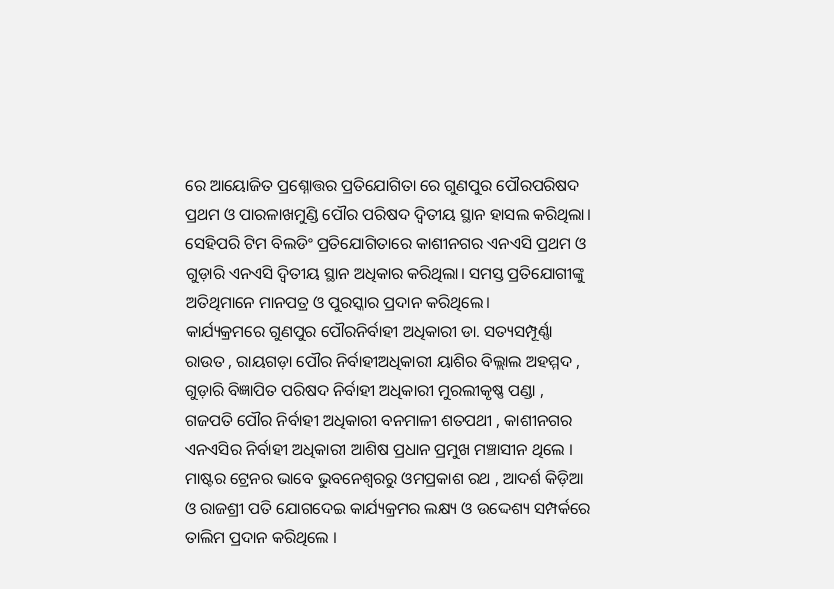ରେ ଆୟୋଜିତ ପ୍ରଶ୍ନୋତ୍ତର ପ୍ରତିଯୋଗିତା ରେ ଗୁଣପୁର ପୌରପରିଷଦ ପ୍ରଥମ ଓ ପାରଳାଖମୁଣ୍ଡି ପୌର ପରିଷଦ ଦ୍ବିତୀୟ ସ୍ଥାନ ହାସଲ କରିଥିଲା। ସେହିପରି ଟିମ ବିଲଡିଂ ପ୍ରତିଯୋଗିତାରେ କାଶୀନଗର ଏନଏସି ପ୍ରଥମ ଓ ଗୁଡ଼ାରି ଏନଏସି ଦ୍ବିତୀୟ ସ୍ଥାନ ଅଧିକାର କରିଥିଲା। ସମସ୍ତ ପ୍ରତିଯୋଗୀଙ୍କୁ ଅତିଥିମାନେ ମାନପତ୍ର ଓ ପୁରସ୍କାର ପ୍ରଦାନ କରିଥିଲେ।
କାର୍ଯ୍ୟକ୍ରମରେ ଗୁଣପୁର ପୌରନିର୍ବାହୀ ଅଧିକାରୀ ଡା. ସତ୍ୟସମ୍ପୂର୍ଣ୍ଣା ରାଉତ , ରାୟଗଡ଼ା ପୌର ନିର୍ବାହୀଅଧିକାରୀ ୟାଶିର ବିଲ୍ଲାଲ ଅହମ୍ମଦ , ଗୁଡ଼ାରି ବିଜ୍ଞାପିତ ପରିଷଦ ନିର୍ବାହୀ ଅଧିକାରୀ ମୁରଲୀକୃଷ୍ଣ ପଣ୍ଡା , ଗଜପତି ପୌର ନିର୍ବାହୀ ଅଧିକାରୀ ବନମାଳୀ ଶତପଥୀ , କାଶୀନଗର ଏନଏସିର ନିର୍ବାହୀ ଅଧିକାରୀ ଆଶିଷ ପ୍ରଧାନ ପ୍ରମୁଖ ମଞ୍ଚାସୀନ ଥିଲେ । ମାଷ୍ଟର ଟ୍ରେନର ଭାବେ ଭୁବନେଶ୍ବରରୁ ଓମପ୍ରକାଶ ରଥ , ଆଦର୍ଶ କିଡ଼ିଆ ଓ ରାଜଶ୍ରୀ ପତି ଯୋଗଦେଇ କାର୍ଯ୍ୟକ୍ରମର ଲକ୍ଷ୍ୟ ଓ ଉଦ୍ଦେଶ୍ୟ ସମ୍ପର୍କରେ ତାଲିମ ପ୍ରଦାନ କରିଥିଲେ ।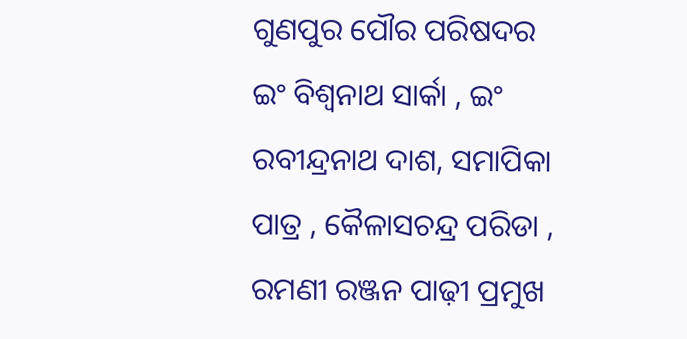ଗୁଣପୁର ପୌର ପରିଷଦର ଇଂ ବିଶ୍ବନାଥ ସାର୍କା , ଇଂ ରବୀନ୍ଦ୍ରନାଥ ଦାଶ, ସମାପିକା ପାତ୍ର , କୈଳାସଚନ୍ଦ୍ର ପରିଡା , ରମଣୀ ରଞ୍ଜନ ପାଢ଼ୀ ପ୍ରମୁଖ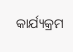କାର୍ଯ୍ୟକ୍ରମ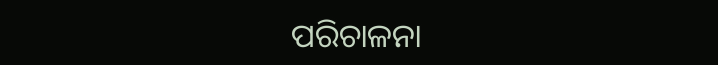ପରିଚାଳନା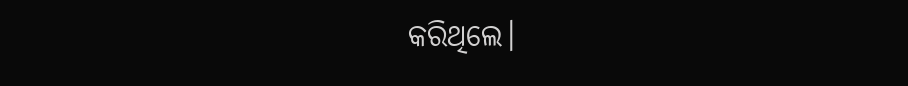କରିଥିଲେ।